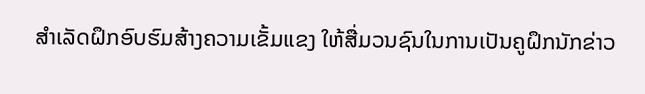ສໍາເລັດຝຶກອົບຮົມສ້າງຄວາມເຂັ້ມແຂງ ໃຫ້ສື່ມວນຊົນໃນການເປັນຄູຝຶກນັກຂ່າວ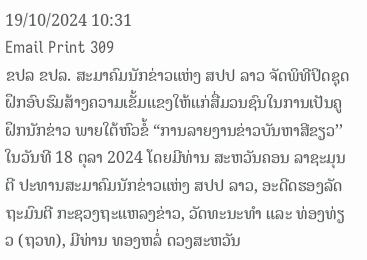19/10/2024 10:31
Email Print 309
ຂປລ ຂປລ. ສະມາຄົມນັກຂ່າວແຫ່ງ ສປປ ລາວ ຈັດພິທີປິດຊຸດຝຶກອົບຮົມສ້າງຄວາມເຂັ້ມແຂງໃຫ້ແກ່ສື່ມວນຊົນໃນການເປັນຄູຝຶກນັກຂ່າວ ພາຍໃຕ້ຫົວຂໍ້ “ການລາຍງານຂ່າວບັນຫາສີຂຽວ’’ ໃນວັນທີ 18 ຕຸລາ 2024 ໂດຍມີທ່ານ ສະຫວັນຄອນ ລາຊະມຸນຕີ ປະທານສະມາຄົມນັກຂ່າວແຫ່ງ ສປປ ລາວ, ອະດີດຮອງລັດຖະມົນຕີ ກະຊວງຖະແຫລງຂ່າວ, ວັດທະນະທຳ ແລະ ທ່ອງທ່ຽວ (ຖວທ), ມີທ່ານ ທອງຫລໍ່ ດວງສະຫວັນ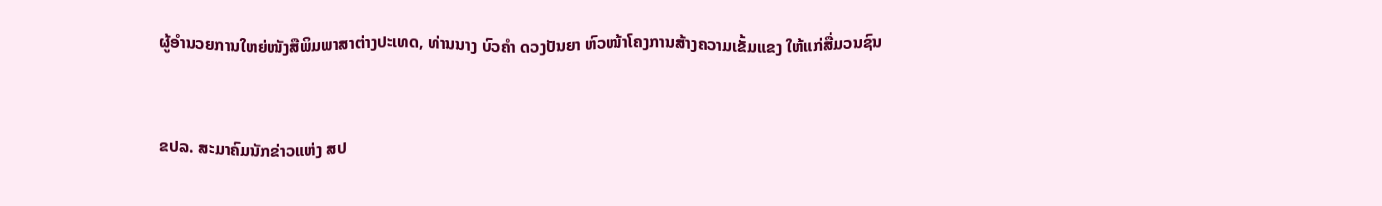ຜູ້ອຳນວຍການໃຫຍ່ໜັງສືພິມພາສາຕ່າງປະເທດ, ທ່ານນາງ ບົວຄຳ ດວງປັນຍາ ຫົວໜ້າໂຄງການສ້າງຄວາມເຂັ້ມແຂງ ໃຫ້ແກ່ສື່ມວນຊົນ



ຂປລ. ສະມາຄົມນັກຂ່າວແຫ່ງ ສປ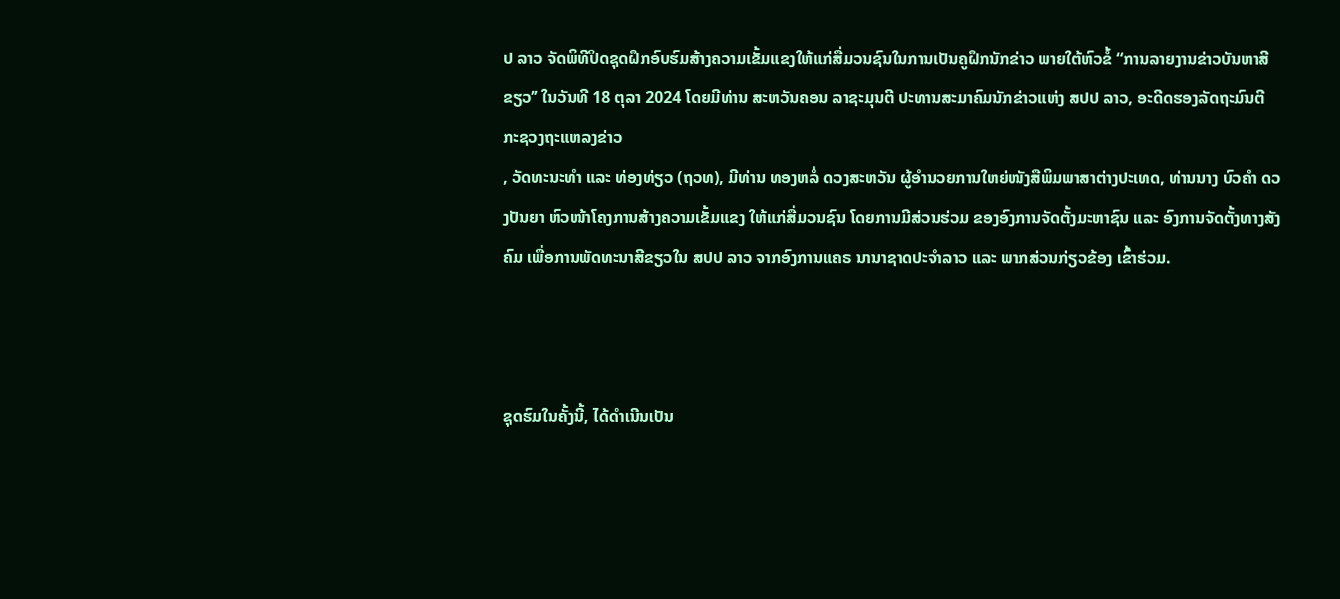ປ ລາວ ຈັດພິທີປິດຊຸດຝຶກອົບຮົມສ້າງຄວາມເຂັ້ມແຂງໃຫ້ແກ່ສື່ມວນຊົນໃນການເປັນຄູຝຶກນັກຂ່າວ ພາຍໃຕ້ຫົວຂໍ້ “ການລາຍງານຂ່າວບັນຫາສີຂຽວ’’ ໃນວັນທີ 18 ຕຸລາ 2024 ໂດຍມີທ່ານ ສະຫວັນຄອນ ລາຊະມຸນຕີ ປະທານສະມາຄົມນັກຂ່າວແຫ່ງ ສປປ ລາວ, ອະດີດຮອງລັດຖະມົນຕີ ກະຊວງຖະແຫລງຂ່າວ
, ວັດທະນະທຳ ແລະ ທ່ອງທ່ຽວ (ຖວທ), ມີທ່ານ ທອງຫລໍ່ ດວງສະຫວັນ ຜູ້ອຳນວຍການໃຫຍ່ໜັງສືພິມພາສາຕ່າງປະເທດ, ທ່ານນາງ ບົວຄຳ ດວງປັນຍາ ຫົວໜ້າໂຄງການສ້າງຄວາມເຂັ້ມແຂງ ໃຫ້ແກ່ສື່ມວນຊົນ ໂດຍການມີສ່ວນຮ່ວມ ຂອງອົງການຈັດຕັ້ງມະຫາຊົນ ແລະ ອົງການຈັດຕັ້ງທາງສັງຄົມ ເພື່ອການພັດທະນາສີຂຽວໃນ ສປປ ລາວ ຈາກອົງການແຄຣ ນານາຊາດປະຈຳລາວ ແລະ ພາກສ່ວນກ່ຽວຂ້ອງ ເຂົ້າຮ່ວມ.



ຊຸດຮົມໃນຄັ້ງນີ້, ໄດ້ດໍາເນີນເປັນ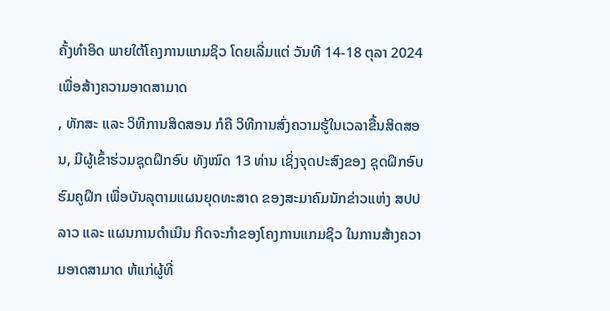ຄັ້ງທໍາອິດ ພາຍໃຕ້ໂຄງການແກມຊິວ ໂດຍເລີ່ມແຕ່ ວັນທີ 14-18 ຕຸລາ 2024 ເພື່ອສ້າງຄວາມອາດສາມາດ
, ທັກສະ ແລະ ວິທີການສິດສອນ ກໍຄື ວິທີການສົ່ງຄວາມຮູ້ໃນເວລາຂື້ນສິດສອນ, ມີຜູ້ເຂົ້າຮ່ວມຊຸດຝຶກອົບ ທັງໝົດ 13 ທ່ານ ເຊິ່ງຈຸດປະສົງຂອງ ຊຸດຝຶກອົບຮົມຄູຝຶກ ເພື່ອບັນລຸຕາມແຜນຍຸດທະສາດ ຂອງສະມາຄົມນັກຂ່າວແຫ່ງ ສປປ ລາວ ແລະ ແຜນການດຳເນີນ ກິດຈະກຳຂອງໂຄງການແກມຊິວ ໃນການສ້າງຄວາມອາດສາມາດ ຫ້ແກ່ຜູ້ທີ່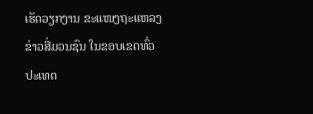ເຮັດວຽກງານ ຂະແໜງຖະແຫລງຂ່າວສື່ມວນຊົນ ໃນຂອບເຂດທົ່ວປະເທດ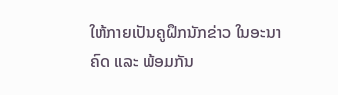ໃຫ້ກາຍເປັນຄູຝຶກນັກຂ່າວ ໃນອະນາຄົດ ແລະ ພ້ອມກັນ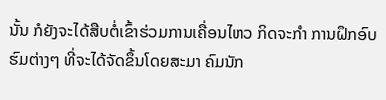ນັ້ນ ກໍຍັງຈະໄດ້ສືບຕໍ່ເຂົ້າຮ່ວມການເຄື່ອນໄຫວ ກິດຈະກຳ ການຝຶກອົບຮົມຕ່າງໆ ທີ່ຈະໄດ້ຈັດຂຶ້ນໂດຍສະມາ ຄົມນັກ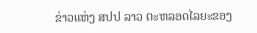ຂ່າວແຫ່ງ ສປປ ລາວ ຕະຫລອດໄລຍະຂອງ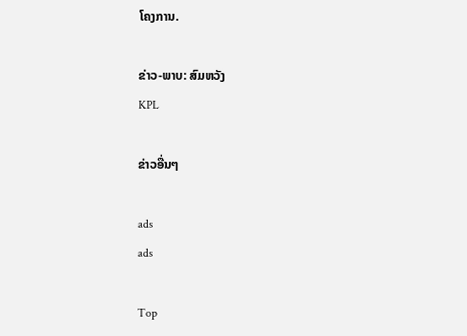ໂຄງການ.

ຂ່າວ-ພາບ: ສົມຫວັງ
KPL

ຂ່າວອື່ນໆ

ads
ads

Top